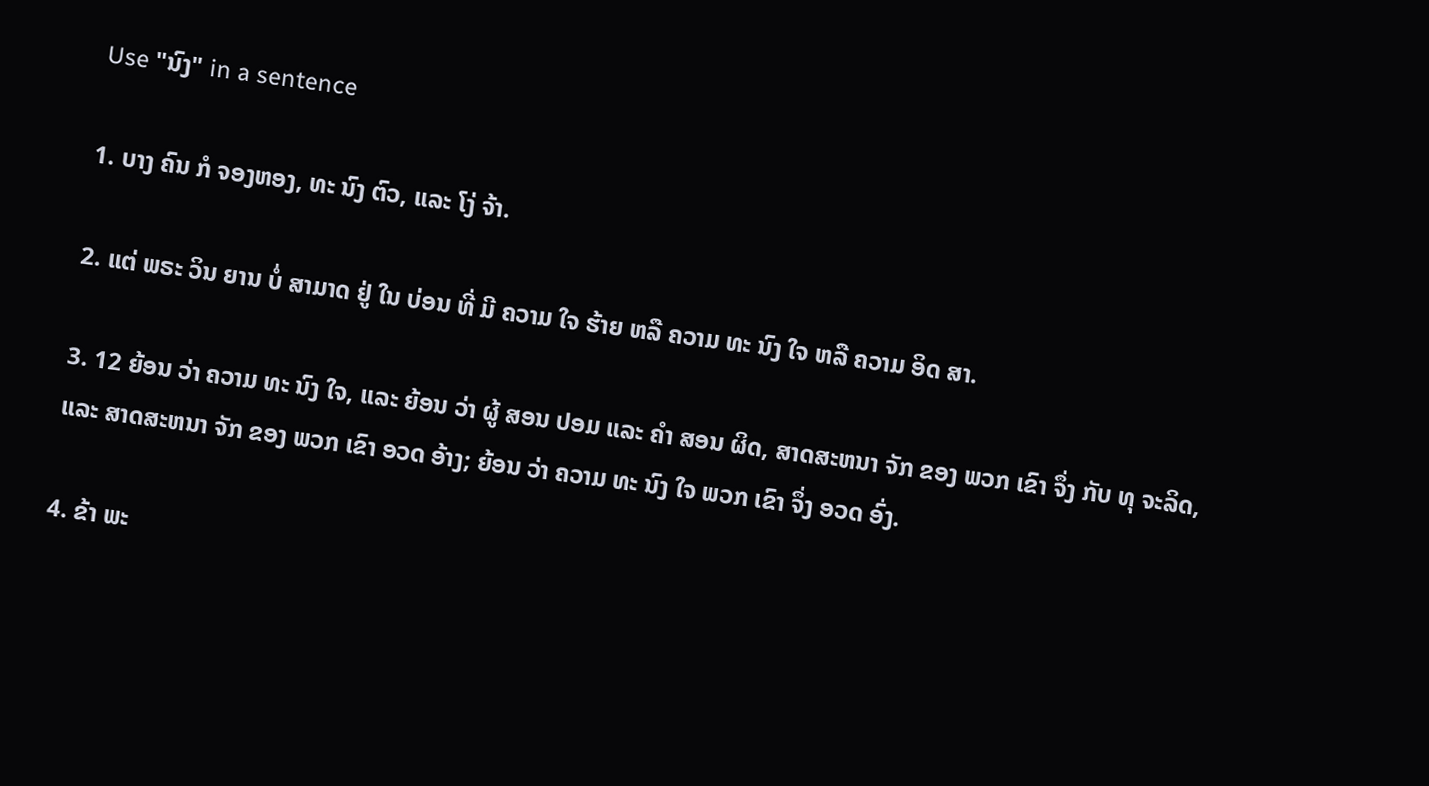Use "ນົງ" in a sentence

1. ບາງ ຄົນ ກໍ ຈອງຫອງ, ທະ ນົງ ຕົວ, ແລະ ໂງ່ ຈ້າ.

2. ແຕ່ ພຣະ ວິນ ຍານ ບໍ່ ສາມາດ ຢູ່ ໃນ ບ່ອນ ທີ່ ມີ ຄວາມ ໃຈ ຮ້າຍ ຫລື ຄວາມ ທະ ນົງ ໃຈ ຫລື ຄວາມ ອິດ ສາ.

3. 12 ຍ້ອນ ວ່າ ຄວາມ ທະ ນົງ ໃຈ, ແລະ ຍ້ອນ ວ່າ ຜູ້ ສອນ ປອມ ແລະ ຄໍາ ສອນ ຜິດ, ສາດສະຫນາ ຈັກ ຂອງ ພວກ ເຂົາ ຈຶ່ງ ກັບ ທຸ ຈະລິດ, ແລະ ສາດສະຫນາ ຈັກ ຂອງ ພວກ ເຂົາ ອວດ ອ້າງ; ຍ້ອນ ວ່າ ຄວາມ ທະ ນົງ ໃຈ ພວກ ເຂົາ ຈຶ່ງ ອວດ ອົ່ງ.

4. ຂ້າ ພະ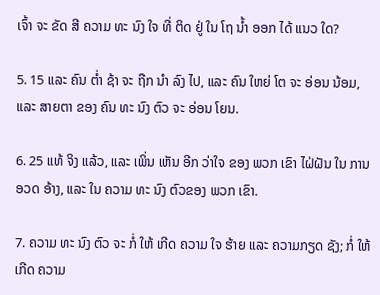ເຈົ້າ ຈະ ຂັດ ສີ ຄວາມ ທະ ນົງ ໃຈ ທີ່ ຕິດ ຢູ່ ໃນ ໂຖ ນ້ຳ ອອກ ໄດ້ ແນວ ໃດ?

5. 15 ແລະ ຄົນ ຕ່ຳ ຊ້າ ຈະ ຖືກ ນໍາ ລົງ ໄປ, ແລະ ຄົນ ໃຫຍ່ ໂຕ ຈະ ອ່ອນ ນ້ອມ, ແລະ ສາຍຕາ ຂອງ ຄົນ ທະ ນົງ ຕົວ ຈະ ອ່ອນ ໂຍນ.

6. 25 ແທ້ ຈິງ ແລ້ວ, ແລະ ເພິ່ນ ເຫັນ ອີກ ວ່າໃຈ ຂອງ ພວກ ເຂົາ ໄຝ່ຝັນ ໃນ ການ ອວດ ອ້າງ, ແລະ ໃນ ຄວາມ ທະ ນົງ ຕົວຂອງ ພວກ ເຂົາ.

7. ຄວາມ ທະ ນົງ ຕົວ ຈະ ກໍ່ ໃຫ້ ເກີດ ຄວາມ ໃຈ ຮ້າຍ ແລະ ຄວາມກຽດ ຊັງ; ກໍ່ ໃຫ້ ເກີດ ຄວາມ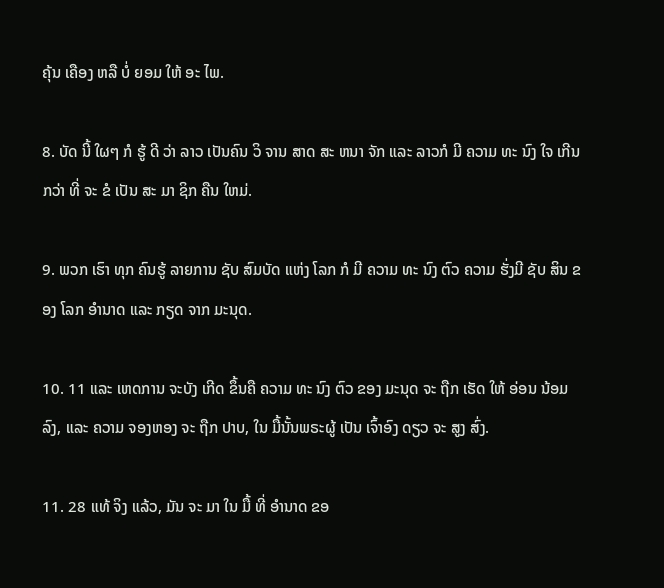ຄຸ້ນ ເຄືອງ ຫລື ບໍ່ ຍອມ ໃຫ້ ອະ ໄພ.

8. ບັດ ນີ້ ໃຜໆ ກໍ ຮູ້ ດີ ວ່າ ລາວ ເປັນຄົນ ວິ ຈານ ສາດ ສະ ຫນາ ຈັກ ແລະ ລາວກໍ ມີ ຄວາມ ທະ ນົງ ໃຈ ເກີນ ກວ່າ ທີ່ ຈະ ຂໍ ເປັນ ສະ ມາ ຊິກ ຄືນ ໃຫມ່.

9. ພວກ ເຮົາ ທຸກ ຄົນຮູ້ ລາຍການ ຊັບ ສົມບັດ ແຫ່ງ ໂລກ ກໍ ມີ ຄວາມ ທະ ນົງ ຕົວ ຄວາມ ຮັ່ງມີ ຊັບ ສິນ ຂອງ ໂລກ ອໍານາດ ແລະ ກຽດ ຈາກ ມະນຸດ.

10. 11 ແລະ ເຫດການ ຈະບັງ ເກີດ ຂຶ້ນຄື ຄວາມ ທະ ນົງ ຕົວ ຂອງ ມະນຸດ ຈະ ຖືກ ເຮັດ ໃຫ້ ອ່ອນ ນ້ອມ ລົງ, ແລະ ຄວາມ ຈອງຫອງ ຈະ ຖືກ ປາບ, ໃນ ມື້ນັ້ນພຣະຜູ້ ເປັນ ເຈົ້າອົງ ດຽວ ຈະ ສູງ ສົ່ງ.

11. 28 ແທ້ ຈິງ ແລ້ວ, ມັນ ຈະ ມາ ໃນ ມື້ ທີ່ ອໍານາດ ຂອ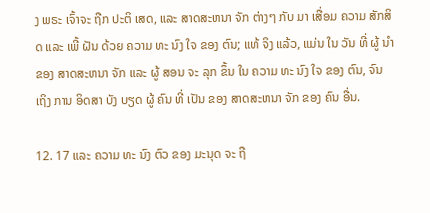ງ ພຣະ ເຈົ້າຈະ ຖືກ ປະຕິ ເສດ, ແລະ ສາດສະຫນາ ຈັກ ຕ່າງໆ ກັບ ມາ ເສື່ອມ ຄວາມ ສັກສິດ ແລະ ເພີ້ ຝັນ ດ້ວຍ ຄວາມ ທະ ນົງ ໃຈ ຂອງ ຕົນ; ແທ້ ຈິງ ແລ້ວ, ແມ່ນ ໃນ ວັນ ທີ່ ຜູ້ ນໍາ ຂອງ ສາດສະຫນາ ຈັກ ແລະ ຜູ້ ສອນ ຈະ ລຸກ ຂຶ້ນ ໃນ ຄວາມ ທະ ນົງ ໃຈ ຂອງ ຕົນ, ຈົນ ເຖິງ ການ ອິດສາ ບັງ ບຽດ ຜູ້ ຄົນ ທີ່ ເປັນ ຂອງ ສາດສະຫນາ ຈັກ ຂອງ ຄົນ ອື່ນ.

12. 17 ແລະ ຄວາມ ທະ ນົງ ຕົວ ຂອງ ມະນຸດ ຈະ ຖື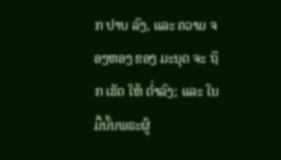ກ ປາບ ລົງ, ແລະ ຄວາມ ຈອງຫອງ ຂອງ ມະນຸດ ຈະ ຖືກ ເຮັດ ໃຫ້ ຕ່ຳລົງ; ແລະ ໃນ ມື້ນັ້ນພຣະຜູ້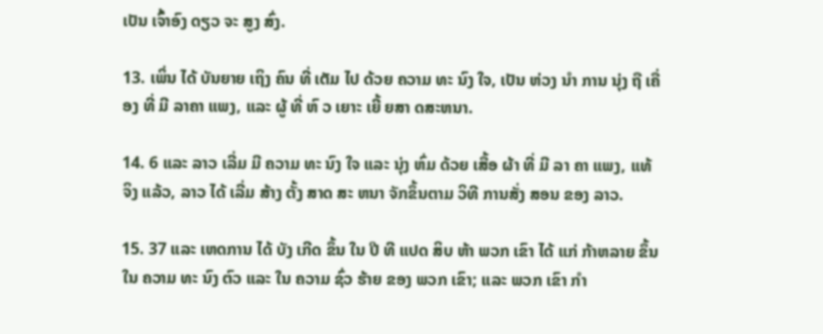ເປັນ ເຈົ້າອົງ ດຽວ ຈະ ສູງ ສົ່ງ.

13. ເພິ່ນ ໄດ້ ບັນຍາຍ ເຖິງ ຄົນ ທີ່ ເຕັມ ໄປ ດ້ວຍ ຄວາມ ທະ ນົງ ໃຈ, ເປັນ ຫ່ວງ ນໍາ ການ ນຸ່ງ ຖື ເຄື່ອງ ທີ່ ມີ ລາຄາ ແພງ, ແລະ ຜູ້ ທີ່ ຫົ ວ ເຍາະ ເຍີ້ ຍສາ ດສະຫນາ.

14. 6 ແລະ ລາວ ເລີ່ມ ມີ ຄວາມ ທະ ນົງ ໃຈ ແລະ ນຸ່ງ ຫົ່ມ ດ້ວຍ ເສື້ອ ຜ້າ ທີ່ ມີ ລາ ຄາ ແພງ, ແທ້ ຈິງ ແລ້ວ, ລາວ ໄດ້ ເລີ່ມ ສ້າງ ຕັ້ງ ສາດ ສະ ຫນາ ຈັກຂຶ້ນຕາມ ວິທີ ການສັ່ງ ສອນ ຂອງ ລາວ.

15. 37 ແລະ ເຫດການ ໄດ້ ບັງ ເກີດ ຂຶ້ນ ໃນ ປີ ທີ ແປດ ສິບ ຫ້າ ພວກ ເຂົາ ໄດ້ ແກ່ ກ້າຫລາຍ ຂຶ້ນ ໃນ ຄວາມ ທະ ນົງ ຕົວ ແລະ ໃນ ຄວາມ ຊົ່ວ ຮ້າຍ ຂອງ ພວກ ເຂົາ; ແລະ ພວກ ເຂົາ ກໍາ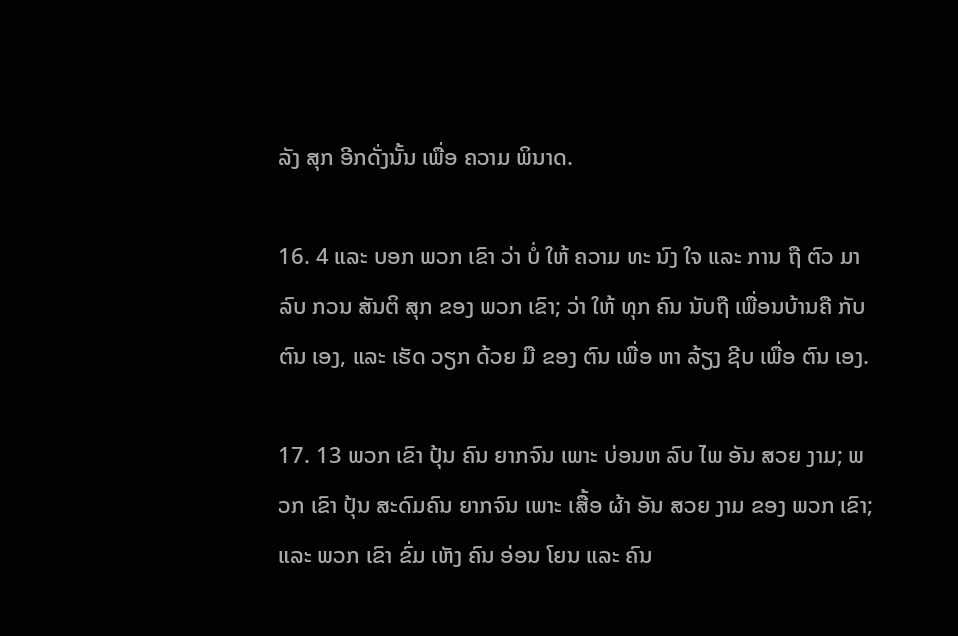ລັງ ສຸກ ອີກດັ່ງນັ້ນ ເພື່ອ ຄວາມ ພິນາດ.

16. 4 ແລະ ບອກ ພວກ ເຂົາ ວ່າ ບໍ່ ໃຫ້ ຄວາມ ທະ ນົງ ໃຈ ແລະ ການ ຖື ຕົວ ມາ ລົບ ກວນ ສັນຕິ ສຸກ ຂອງ ພວກ ເຂົາ; ວ່າ ໃຫ້ ທຸກ ຄົນ ນັບຖື ເພື່ອນບ້ານຄື ກັບ ຕົນ ເອງ, ແລະ ເຮັດ ວຽກ ດ້ວຍ ມື ຂອງ ຕົນ ເພື່ອ ຫາ ລ້ຽງ ຊີບ ເພື່ອ ຕົນ ເອງ.

17. 13 ພວກ ເຂົາ ປຸ້ນ ຄົນ ຍາກຈົນ ເພາະ ບ່ອນຫ ລົບ ໄພ ອັນ ສວຍ ງາມ; ພວກ ເຂົາ ປຸ້ນ ສະດົມຄົນ ຍາກຈົນ ເພາະ ເສື້ອ ຜ້າ ອັນ ສວຍ ງາມ ຂອງ ພວກ ເຂົາ; ແລະ ພວກ ເຂົາ ຂົ່ມ ເຫັງ ຄົນ ອ່ອນ ໂຍນ ແລະ ຄົນ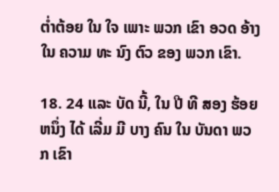ຕ່ຳຕ້ອຍ ໃນ ໃຈ ເພາະ ພວກ ເຂົາ ອວດ ອ້າງ ໃນ ຄວາມ ທະ ນົງ ຕົວ ຂອງ ພວກ ເຂົາ.

18. 24 ແລະ ບັດ ນີ້, ໃນ ປີ ທີ ສອງ ຮ້ອຍ ຫນຶ່ງ ໄດ້ ເລີ່ມ ມີ ບາງ ຄົນ ໃນ ບັນດາ ພວກ ເຂົາ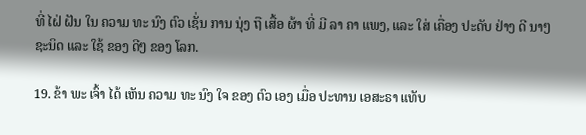ທີ່ ໄຝ່ ຝັນ ໃນ ຄວາມ ທະ ນົງ ຕົວ ເຊັ່ນ ການ ນຸ່ງ ຖື ເສື້ອ ຜ້າ ທີ່ ມີ ລາ ຄາ ແພງ, ແລະ ໃສ່ ເຄື່ອງ ປະດັບ ຢ່າງ ດີ ນາໆ ຊະນິດ ແລະ ໃຊ້ ຂອງ ດີໆ ຂອງ ໂລກ.

19. ຂ້າ ພະ ເຈົ້າ ໄດ້ ເຫັນ ຄວາມ ທະ ນົງ ໃຈ ຂອງ ຕົວ ເອງ ເມື່ອ ປະທານ ເອສະຣາ ແທັບ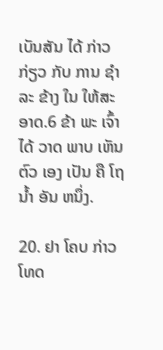ເບັນສັນ ໄດ້ ກ່າວ ກ່ຽວ ກັບ ການ ຊໍາ ລະ ຂ້າງ ໃນ ໃຫ້ສະ ອາດ.6 ຂ້າ ພະ ເຈົ້າ ໄດ້ ວາດ ພາບ ເຫັນ ຕົວ ເອງ ເປັນ ຄື ໂຖ ນ້ຳ ອັນ ຫນຶ່ງ.

20. ຢາ ໂຄບ ກ່າວ ໂທດ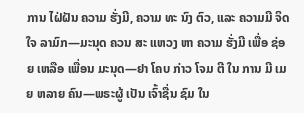ການ ໄຝ່ຝັນ ຄວາມ ຮັ່ງມີ, ຄວາມ ທະ ນົງ ຕົວ, ແລະ ຄວາມມີ ຈິດ ໃຈ ລາມົກ—ມະນຸດ ຄວນ ສະ ແຫວງ ຫາ ຄວາມ ຮັ່ງມີ ເພື່ອ ຊ່ອຍ ເຫລືອ ເພື່ອນ ມະນຸດ—ຢາ ໂຄບ ກ່າວ ໂຈມ ຕີ ໃນ ການ ມີ ເມຍ ຫລາຍ ຄົນ—ພຣະຜູ້ ເປັນ ເຈົ້າຊື່ນ ຊົມ ໃນ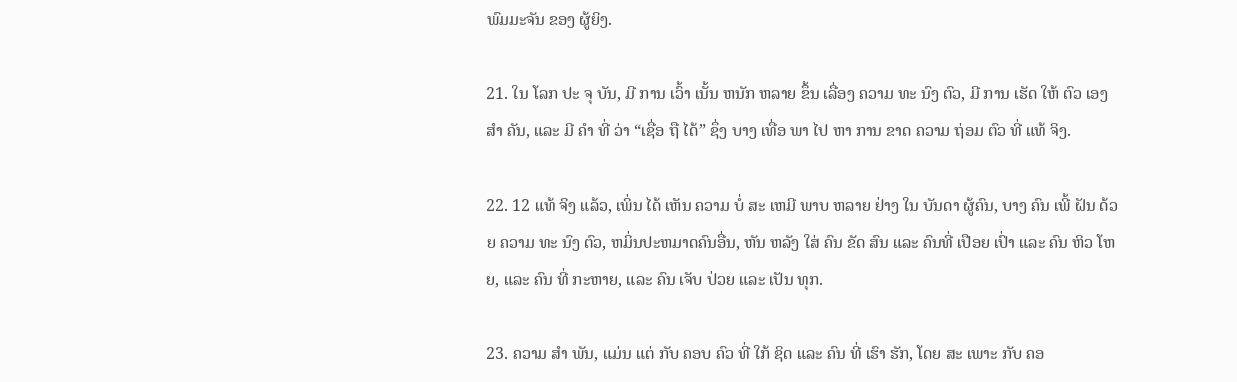ພົມມະຈັນ ຂອງ ຜູ້ຍິງ.

21. ໃນ ໂລກ ປະ ຈຸ ບັນ, ມີ ການ ເວົ້າ ເນັ້ນ ຫນັກ ຫລາຍ ຂຶ້ນ ເລື່ອງ ຄວາມ ທະ ນົງ ຕົວ, ມີ ການ ເຮັດ ໃຫ້ ຕົວ ເອງ ສໍາ ຄັນ, ແລະ ມີ ຄໍາ ທີ່ ວ່າ “ເຊື່ອ ຖື ໄດ້” ຊຶ່ງ ບາງ ເທື່ອ ພາ ໄປ ຫາ ການ ຂາດ ຄວາມ ຖ່ອມ ຕົວ ທີ່ ແທ້ ຈິງ.

22. 12 ແທ້ ຈິງ ແລ້ວ, ເພິ່ນ ໄດ້ ເຫັນ ຄວາມ ບໍ່ ສະ ເຫມີ ພາບ ຫລາຍ ຢ່າງ ໃນ ບັນດາ ຜູ້ຄົນ, ບາງ ຄົນ ເພີ້ ຝັນ ດ້ວຍ ຄວາມ ທະ ນົງ ຕົວ, ຫມິ່ນປະຫມາດຄົນອື່ນ, ຫັນ ຫລັງ ໃສ່ ຄົນ ຂັດ ສົນ ແລະ ຄົນທີ່ ເປືອຍ ເປົ່າ ແລະ ຄົນ ຫິວ ໂຫຍ, ແລະ ຄົນ ທີ່ ກະຫາຍ, ແລະ ຄົນ ເຈັບ ປ່ວຍ ແລະ ເປັນ ທຸກ.

23. ຄວາມ ສໍາ ພັນ, ແມ່ນ ແຕ່ ກັບ ຄອບ ຄົວ ທີ່ ໃກ້ ຊິດ ແລະ ຄົນ ທີ່ ເຮົາ ຮັກ, ໂດຍ ສະ ເພາະ ກັບ ຄອ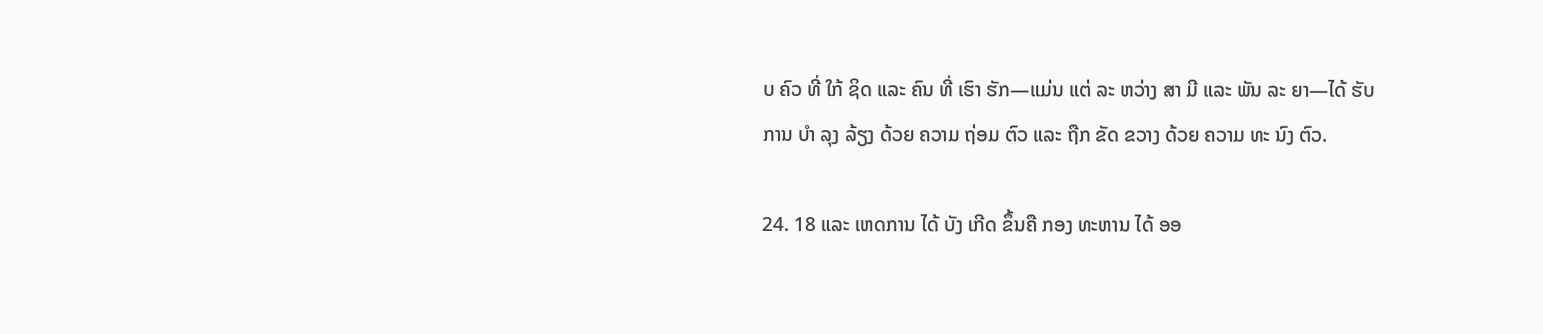ບ ຄົວ ທີ່ ໃກ້ ຊິດ ແລະ ຄົນ ທີ່ ເຮົາ ຮັກ—ແມ່ນ ແຕ່ ລະ ຫວ່າງ ສາ ມີ ແລະ ພັນ ລະ ຍາ—ໄດ້ ຮັບ ການ ບໍາ ລຸງ ລ້ຽງ ດ້ວຍ ຄວາມ ຖ່ອມ ຕົວ ແລະ ຖືກ ຂັດ ຂວາງ ດ້ວຍ ຄວາມ ທະ ນົງ ຕົວ.

24. 18 ແລະ ເຫດການ ໄດ້ ບັງ ເກີດ ຂຶ້ນຄື ກອງ ທະຫານ ໄດ້ ອອ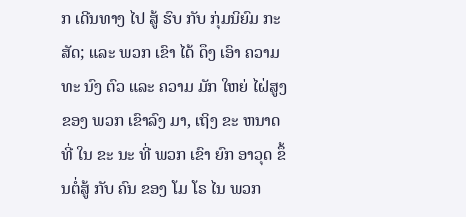ກ ເດີນທາງ ໄປ ສູ້ ຮົບ ກັບ ກຸ່ມນິຍົມ ກະ ສັດ; ແລະ ພວກ ເຂົາ ໄດ້ ດຶງ ເອົາ ຄວາມ ທະ ນົງ ຕົວ ແລະ ຄວາມ ມັກ ໃຫຍ່ ໄຝ່ສູງ ຂອງ ພວກ ເຂົາລົງ ມາ, ເຖິງ ຂະ ຫນາດ ທີ່ ໃນ ຂະ ນະ ທີ່ ພວກ ເຂົາ ຍົກ ອາວຸດ ຂຶ້ນຕໍ່ສູ້ ກັບ ຄົນ ຂອງ ໂມ ໂຣ ໄນ ພວກ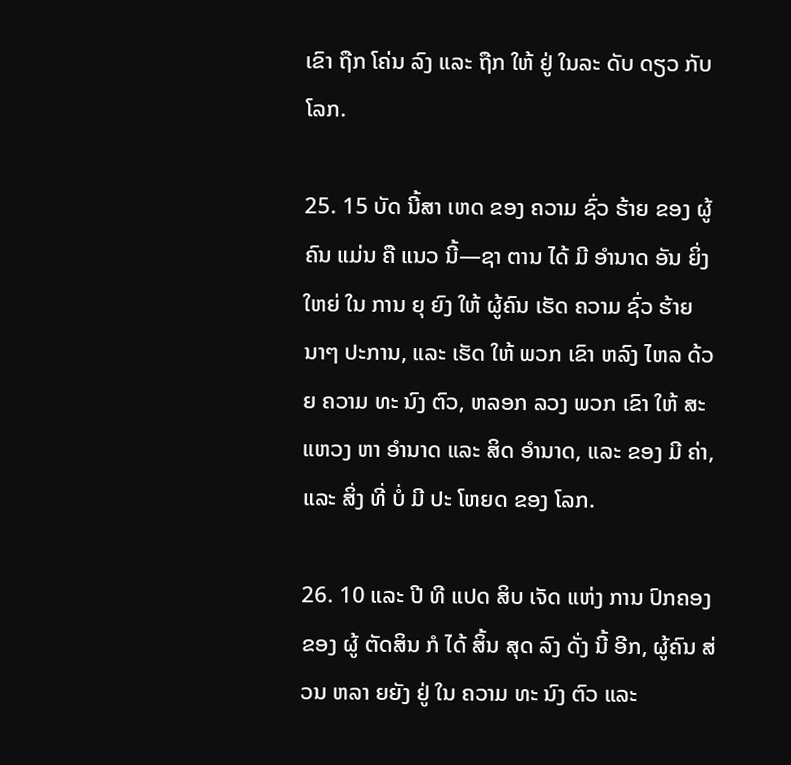ເຂົາ ຖືກ ໂຄ່ນ ລົງ ແລະ ຖືກ ໃຫ້ ຢູ່ ໃນລະ ດັບ ດຽວ ກັບ ໂລກ.

25. 15 ບັດ ນີ້ສາ ເຫດ ຂອງ ຄວາມ ຊົ່ວ ຮ້າຍ ຂອງ ຜູ້ຄົນ ແມ່ນ ຄື ແນວ ນີ້—ຊາ ຕານ ໄດ້ ມີ ອໍານາດ ອັນ ຍິ່ງ ໃຫຍ່ ໃນ ການ ຍຸ ຍົງ ໃຫ້ ຜູ້ຄົນ ເຮັດ ຄວາມ ຊົ່ວ ຮ້າຍ ນາໆ ປະການ, ແລະ ເຮັດ ໃຫ້ ພວກ ເຂົາ ຫລົງ ໄຫລ ດ້ວຍ ຄວາມ ທະ ນົງ ຕົວ, ຫລອກ ລວງ ພວກ ເຂົາ ໃຫ້ ສະ ແຫວງ ຫາ ອໍານາດ ແລະ ສິດ ອໍານາດ, ແລະ ຂອງ ມີ ຄ່າ, ແລະ ສິ່ງ ທີ່ ບໍ່ ມີ ປະ ໂຫຍດ ຂອງ ໂລກ.

26. 10 ແລະ ປີ ທີ ແປດ ສິບ ເຈັດ ແຫ່ງ ການ ປົກຄອງ ຂອງ ຜູ້ ຕັດສິນ ກໍ ໄດ້ ສິ້ນ ສຸດ ລົງ ດັ່ງ ນີ້ ອີກ, ຜູ້ຄົນ ສ່ວນ ຫລາ ຍຍັງ ຢູ່ ໃນ ຄວາມ ທະ ນົງ ຕົວ ແລະ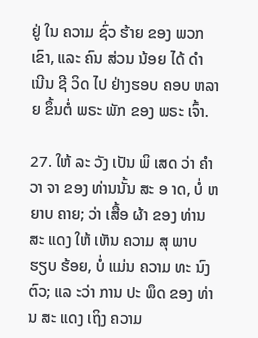ຢູ່ ໃນ ຄວາມ ຊົ່ວ ຮ້າຍ ຂອງ ພວກ ເຂົາ, ແລະ ຄົນ ສ່ວນ ນ້ອຍ ໄດ້ ດໍາ ເນີນ ຊີ ວິດ ໄປ ຢ່າງຮອບ ຄອບ ຫລາຍ ຂຶ້ນຕໍ່ ພຣະ ພັກ ຂອງ ພຣະ ເຈົ້າ.

27. ໃຫ້ ລະ ວັງ ເປັນ ພິ ເສດ ວ່າ ຄໍາ ວາ ຈາ ຂອງ ທ່ານນັ້ນ ສະ ອ າດ, ບໍ່ ຫ ຍາບ ຄາຍ; ວ່າ ເສື້ອ ຜ້າ ຂອງ ທ່ານ ສະ ແດງ ໃຫ້ ເຫັນ ຄວາມ ສຸ ພາບ ຮຽບ ຮ້ອຍ, ບໍ່ ແມ່ນ ຄວາມ ທະ ນົງ ຕົວ; ແລ ະວ່າ ການ ປະ ພຶດ ຂອງ ທ່ານ ສະ ແດງ ເຖິງ ຄວາມ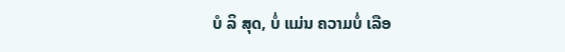ບໍ ລິ ສຸດ, ບໍ່ ແມ່ນ ຄວາມບໍ່ ເລືອ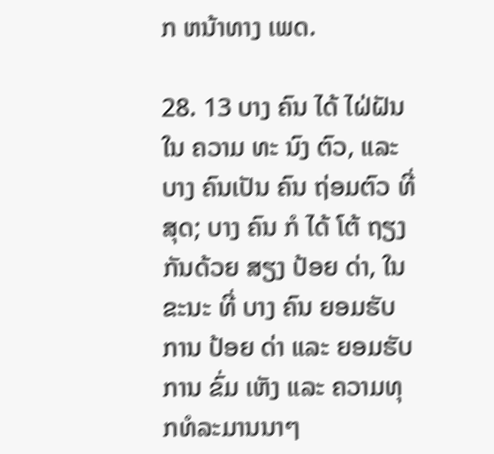ກ ຫນ້າທາງ ເພດ.

28. 13 ບາງ ຄົນ ໄດ້ ໄຝ່ຝັນ ໃນ ຄວາມ ທະ ນົງ ຕົວ, ແລະ ບາງ ຄົນເປັນ ຄົນ ຖ່ອມຕົວ ທີ່ ສຸດ; ບາງ ຄົນ ກໍ ໄດ້ ໂຕ້ ຖຽງ ກັນດ້ວຍ ສຽງ ປ້ອຍ ດ່າ, ໃນ ຂະນະ ທີ່ ບາງ ຄົນ ຍອມຮັບ ການ ປ້ອຍ ດ່າ ແລະ ຍອມຮັບ ການ ຂົ່ມ ເຫັງ ແລະ ຄວາມທຸກທໍລະມານນາໆ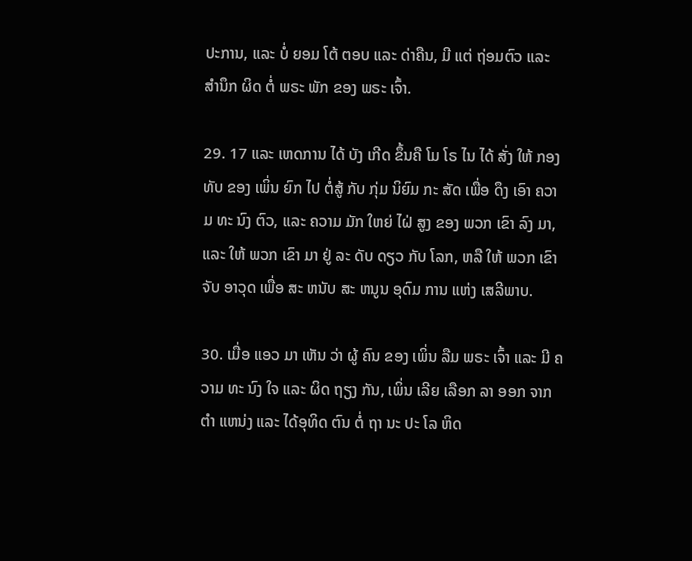ປະການ, ແລະ ບໍ່ ຍອມ ໂຕ້ ຕອບ ແລະ ດ່າຄືນ, ມີ ແຕ່ ຖ່ອມຕົວ ແລະ ສໍານຶກ ຜິດ ຕໍ່ ພຣະ ພັກ ຂອງ ພຣະ ເຈົ້າ.

29. 17 ແລະ ເຫດການ ໄດ້ ບັງ ເກີດ ຂຶ້ນຄື ໂມ ໂຣ ໄນ ໄດ້ ສັ່ງ ໃຫ້ ກອງທັບ ຂອງ ເພິ່ນ ຍົກ ໄປ ຕໍ່ສູ້ ກັບ ກຸ່ມ ນິຍົມ ກະ ສັດ ເພື່ອ ດຶງ ເອົາ ຄວາມ ທະ ນົງ ຕົວ, ແລະ ຄວາມ ມັກ ໃຫຍ່ ໄຝ່ ສູງ ຂອງ ພວກ ເຂົາ ລົງ ມາ, ແລະ ໃຫ້ ພວກ ເຂົາ ມາ ຢູ່ ລະ ດັບ ດຽວ ກັບ ໂລກ, ຫລື ໃຫ້ ພວກ ເຂົາ ຈັບ ອາວຸດ ເພື່ອ ສະ ຫນັບ ສະ ຫນູນ ອຸດົມ ການ ແຫ່ງ ເສລີພາບ.

30. ເມື່ອ ແອວ ມາ ເຫັນ ວ່າ ຜູ້ ຄົນ ຂອງ ເພິ່ນ ລືມ ພຣະ ເຈົ້າ ແລະ ມີ ຄວາມ ທະ ນົງ ໃຈ ແລະ ຜິດ ຖຽງ ກັນ, ເພິ່ນ ເລີຍ ເລືອກ ລາ ອອກ ຈາກ ຕໍາ ແຫນ່ງ ແລະ ໄດ້ອຸທິດ ຕົນ ຕໍ່ ຖາ ນະ ປະ ໂລ ຫິດ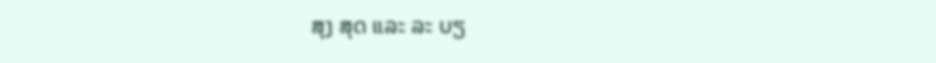ສຸງ ສຸດ ແລະ ລະ ບຽ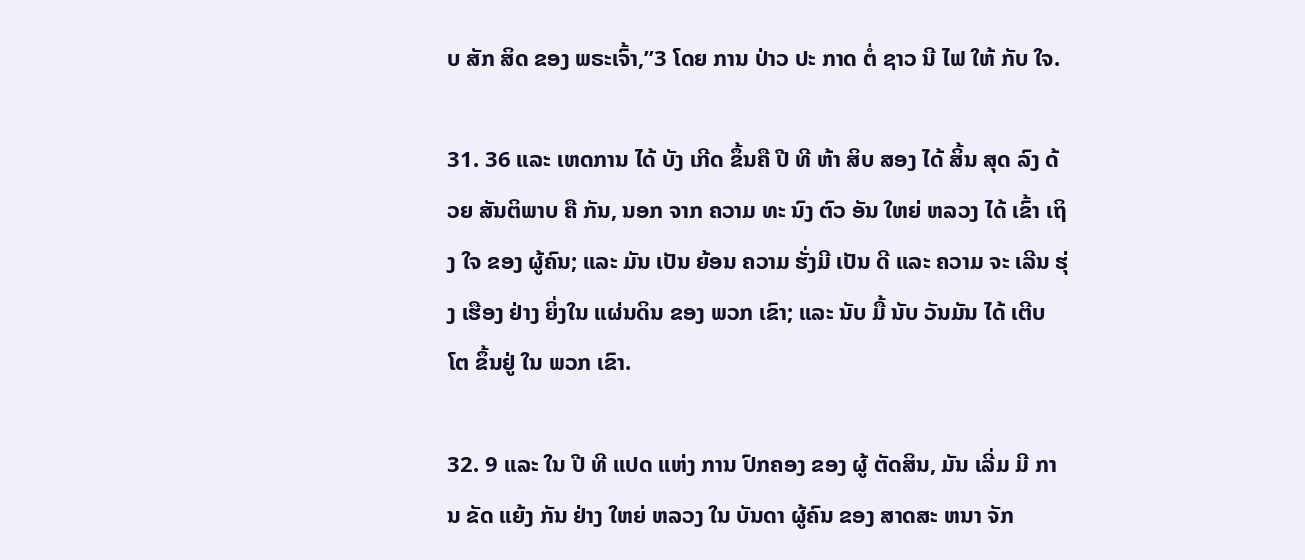ບ ສັກ ສິດ ຂອງ ພຣະເຈົ້າ,”3 ໂດຍ ການ ປ່າວ ປະ ກາດ ຕໍ່ ຊາວ ນີ ໄຟ ໃຫ້ ກັບ ໃຈ.

31. 36 ແລະ ເຫດການ ໄດ້ ບັງ ເກີດ ຂຶ້ນຄື ປີ ທີ ຫ້າ ສິບ ສອງ ໄດ້ ສິ້ນ ສຸດ ລົງ ດ້ວຍ ສັນຕິພາບ ຄື ກັນ, ນອກ ຈາກ ຄວາມ ທະ ນົງ ຕົວ ອັນ ໃຫຍ່ ຫລວງ ໄດ້ ເຂົ້າ ເຖິງ ໃຈ ຂອງ ຜູ້ຄົນ; ແລະ ມັນ ເປັນ ຍ້ອນ ຄວາມ ຮັ່ງມີ ເປັນ ດີ ແລະ ຄວາມ ຈະ ເລີນ ຮຸ່ງ ເຮືອງ ຢ່າງ ຍິ່ງໃນ ແຜ່ນດິນ ຂອງ ພວກ ເຂົາ; ແລະ ນັບ ມື້ ນັບ ວັນມັນ ໄດ້ ເຕີບ ໂຕ ຂຶ້ນຢູ່ ໃນ ພວກ ເຂົາ.

32. 9 ແລະ ໃນ ປີ ທີ ແປດ ແຫ່ງ ການ ປົກຄອງ ຂອງ ຜູ້ ຕັດສິນ, ມັນ ເລີ່ມ ມີ ການ ຂັດ ແຍ້ງ ກັນ ຢ່າງ ໃຫຍ່ ຫລວງ ໃນ ບັນດາ ຜູ້ຄົນ ຂອງ ສາດສະ ຫນາ ຈັກ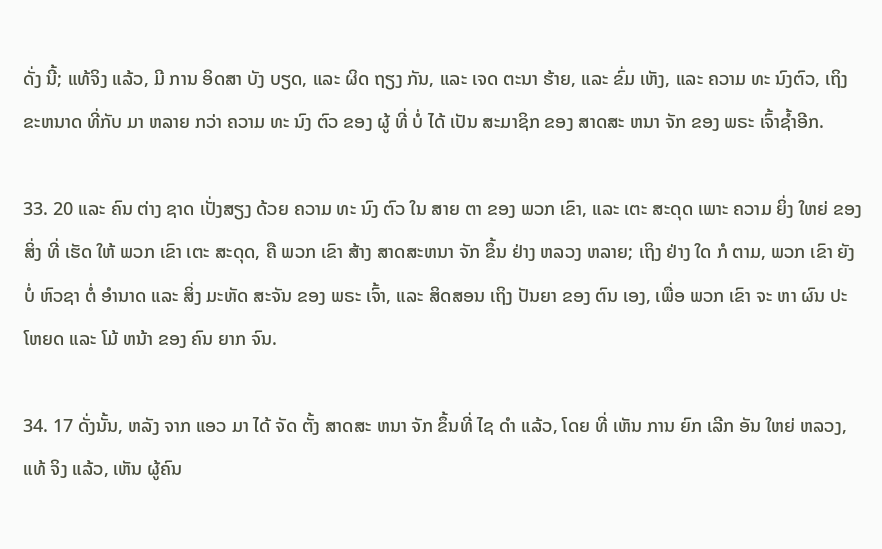ດັ່ງ ນີ້; ແທ້ຈິງ ແລ້ວ, ມີ ການ ອິດສາ ບັງ ບຽດ, ແລະ ຜິດ ຖຽງ ກັນ, ແລະ ເຈດ ຕະນາ ຮ້າຍ, ແລະ ຂົ່ມ ເຫັງ, ແລະ ຄວາມ ທະ ນົງຕົວ, ເຖິງ ຂະຫນາດ ທີ່ກັບ ມາ ຫລາຍ ກວ່າ ຄວາມ ທະ ນົງ ຕົວ ຂອງ ຜູ້ ທີ່ ບໍ່ ໄດ້ ເປັນ ສະມາຊິກ ຂອງ ສາດສະ ຫນາ ຈັກ ຂອງ ພຣະ ເຈົ້າຊ້ຳອີກ.

33. 20 ແລະ ຄົນ ຕ່າງ ຊາດ ເປັ່ງສຽງ ດ້ວຍ ຄວາມ ທະ ນົງ ຕົວ ໃນ ສາຍ ຕາ ຂອງ ພວກ ເຂົາ, ແລະ ເຕະ ສະດຸດ ເພາະ ຄວາມ ຍິ່ງ ໃຫຍ່ ຂອງ ສິ່ງ ທີ່ ເຮັດ ໃຫ້ ພວກ ເຂົາ ເຕະ ສະດຸດ, ຄື ພວກ ເຂົາ ສ້າງ ສາດສະຫນາ ຈັກ ຂຶ້ນ ຢ່າງ ຫລວງ ຫລາຍ; ເຖິງ ຢ່າງ ໃດ ກໍ ຕາມ, ພວກ ເຂົາ ຍັງ ບໍ່ ຫົວຊາ ຕໍ່ ອໍານາດ ແລະ ສິ່ງ ມະຫັດ ສະຈັນ ຂອງ ພຣະ ເຈົ້າ, ແລະ ສິດສອນ ເຖິງ ປັນຍາ ຂອງ ຕົນ ເອງ, ເພື່ອ ພວກ ເຂົາ ຈະ ຫາ ຜົນ ປະ ໂຫຍດ ແລະ ໂມ້ ຫນ້າ ຂອງ ຄົນ ຍາກ ຈົນ.

34. 17 ດັ່ງນັ້ນ, ຫລັງ ຈາກ ແອວ ມາ ໄດ້ ຈັດ ຕັ້ງ ສາດສະ ຫນາ ຈັກ ຂຶ້ນທີ່ ໄຊ ດໍາ ແລ້ວ, ໂດຍ ທີ່ ເຫັນ ການ ຍົກ ເລີກ ອັນ ໃຫຍ່ ຫລວງ, ແທ້ ຈິງ ແລ້ວ, ເຫັນ ຜູ້ຄົນ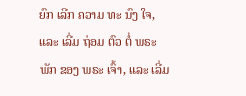ຍົກ ເລີກ ຄວາມ ທະ ນົງ ໃຈ, ແລະ ເລີ່ມ ຖ່ອມ ຕົວ ຕໍ່ ພຣະ ພັກ ຂອງ ພຣະ ເຈົ້າ, ແລະ ເລີ່ມ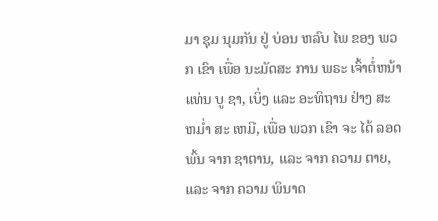ມາ ຊຸມ ນຸມກັນ ຢູ່ ບ່ອນ ຫລົບ ໄພ ຂອງ ພວກ ເຂົາ ເພື່ອ ນະມັດສະ ການ ພຣະ ເຈົ້າຕໍ່ຫນ້າ ແທ່ນ ບູ ຊາ, ເບິ່ງ ແລະ ອະທິຖານ ຢ່າງ ສະ ຫມ່ຳ ສະ ເຫມີ, ເພື່ອ ພວກ ເຂົາ ຈະ ໄດ້ ລອດ ພົ້ນ ຈາກ ຊາຕານ, ແລະ ຈາກ ຄວາມ ຕາຍ, ແລະ ຈາກ ຄວາມ ພິນາດ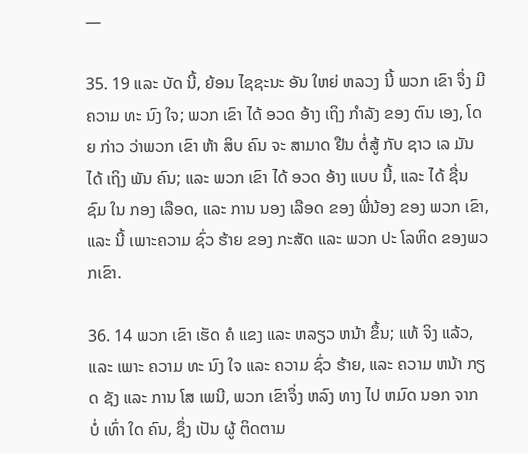—

35. 19 ແລະ ບັດ ນີ້, ຍ້ອນ ໄຊຊະນະ ອັນ ໃຫຍ່ ຫລວງ ນີ້ ພວກ ເຂົາ ຈຶ່ງ ມີຄວາມ ທະ ນົງ ໃຈ; ພວກ ເຂົາ ໄດ້ ອວດ ອ້າງ ເຖິງ ກໍາລັງ ຂອງ ຕົນ ເອງ, ໂດຍ ກ່າວ ວ່າພວກ ເຂົາ ຫ້າ ສິບ ຄົນ ຈະ ສາມາດ ຢືນ ຕໍ່ສູ້ ກັບ ຊາວ ເລ ມັນ ໄດ້ ເຖິງ ພັນ ຄົນ; ແລະ ພວກ ເຂົາ ໄດ້ ອວດ ອ້າງ ແບບ ນີ້, ແລະ ໄດ້ ຊື່ນ ຊົມ ໃນ ກອງ ເລືອດ, ແລະ ການ ນອງ ເລືອດ ຂອງ ພີ່ນ້ອງ ຂອງ ພວກ ເຂົາ, ແລະ ນີ້ ເພາະຄວາມ ຊົ່ວ ຮ້າຍ ຂອງ ກະສັດ ແລະ ພວກ ປະ ໂລຫິດ ຂອງພວກເຂົາ.

36. 14 ພວກ ເຂົາ ເຮັດ ຄໍ ແຂງ ແລະ ຫລຽວ ຫນ້າ ຂຶ້ນ; ແທ້ ຈິງ ແລ້ວ, ແລະ ເພາະ ຄວາມ ທະ ນົງ ໃຈ ແລະ ຄວາມ ຊົ່ວ ຮ້າຍ, ແລະ ຄວາມ ຫນ້າ ກຽດ ຊັງ ແລະ ການ ໂສ ເພນີ, ພວກ ເຂົາຈຶ່ງ ຫລົງ ທາງ ໄປ ຫມົດ ນອກ ຈາກ ບໍ່ ເທົ່າ ໃດ ຄົນ, ຊຶ່ງ ເປັນ ຜູ້ ຕິດຕາມ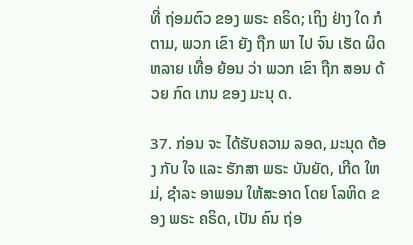ທີ່ ຖ່ອມຕົວ ຂອງ ພຣະ ຄຣິດ; ເຖິງ ຢ່າງ ໃດ ກໍຕາມ, ພວກ ເຂົາ ຍັງ ຖືກ ພາ ໄປ ຈົນ ເຮັດ ຜິດ ຫລາຍ ເທື່ອ ຍ້ອນ ວ່າ ພວກ ເຂົາ ຖືກ ສອນ ດ້ວຍ ກົດ ເກນ ຂອງ ມະນຸ ດ.

37. ກ່ອນ ຈະ ໄດ້ຮັບຄວາມ ລອດ, ມະນຸດ ຕ້ອງ ກັບ ໃຈ ແລະ ຮັກສາ ພຣະ ບັນຍັດ, ເກີດ ໃຫມ່, ຊໍາລະ ອາພອນ ໃຫ້ສະອາດ ໂດຍ ໂລຫິດ ຂອງ ພຣະ ຄຣິດ, ເປັນ ຄົນ ຖ່ອ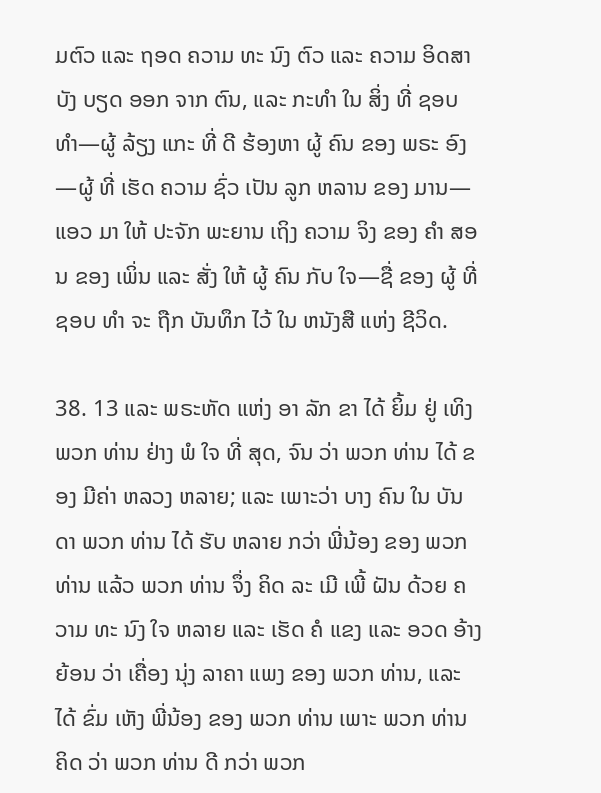ມຕົວ ແລະ ຖອດ ຄວາມ ທະ ນົງ ຕົວ ແລະ ຄວາມ ອິດສາ ບັງ ບຽດ ອອກ ຈາກ ຕົນ, ແລະ ກະທໍາ ໃນ ສິ່ງ ທີ່ ຊອບ ທໍາ—ຜູ້ ລ້ຽງ ແກະ ທີ່ ດີ ຮ້ອງຫາ ຜູ້ ຄົນ ຂອງ ພຣະ ອົງ—ຜູ້ ທີ່ ເຮັດ ຄວາມ ຊົ່ວ ເປັນ ລູກ ຫລານ ຂອງ ມານ—ແອວ ມາ ໃຫ້ ປະຈັກ ພະຍານ ເຖິງ ຄວາມ ຈິງ ຂອງ ຄໍາ ສອນ ຂອງ ເພິ່ນ ແລະ ສັ່ງ ໃຫ້ ຜູ້ ຄົນ ກັບ ໃຈ—ຊື່ ຂອງ ຜູ້ ທີ່ ຊອບ ທໍາ ຈະ ຖືກ ບັນທຶກ ໄວ້ ໃນ ຫນັງສື ແຫ່ງ ຊີວິດ.

38. 13 ແລະ ພຣະຫັດ ແຫ່ງ ອາ ລັກ ຂາ ໄດ້ ຍິ້ມ ຢູ່ ເທິງ ພວກ ທ່ານ ຢ່າງ ພໍ ໃຈ ທີ່ ສຸດ, ຈົນ ວ່າ ພວກ ທ່ານ ໄດ້ ຂອງ ມີຄ່າ ຫລວງ ຫລາຍ; ແລະ ເພາະວ່າ ບາງ ຄົນ ໃນ ບັນດາ ພວກ ທ່ານ ໄດ້ ຮັບ ຫລາຍ ກວ່າ ພີ່ນ້ອງ ຂອງ ພວກ ທ່ານ ແລ້ວ ພວກ ທ່ານ ຈຶ່ງ ຄິດ ລະ ເມີ ເພີ້ ຝັນ ດ້ວຍ ຄວາມ ທະ ນົງ ໃຈ ຫລາຍ ແລະ ເຮັດ ຄໍ ແຂງ ແລະ ອວດ ອ້າງ ຍ້ອນ ວ່າ ເຄື່ອງ ນຸ່ງ ລາຄາ ແພງ ຂອງ ພວກ ທ່ານ, ແລະ ໄດ້ ຂົ່ມ ເຫັງ ພີ່ນ້ອງ ຂອງ ພວກ ທ່ານ ເພາະ ພວກ ທ່ານ ຄິດ ວ່າ ພວກ ທ່ານ ດີ ກວ່າ ພວກ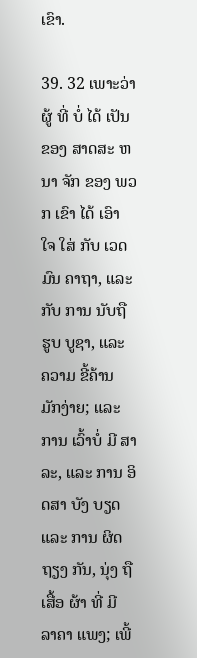ເຂົາ.

39. 32 ເພາະວ່າ ຜູ້ ທີ່ ບໍ່ ໄດ້ ເປັນຂອງ ສາດສະ ຫນາ ຈັກ ຂອງ ພວກ ເຂົາ ໄດ້ ເອົາ ໃຈ ໃສ່ ກັບ ເວດມົນ ຄາຖາ, ແລະ ກັບ ການ ນັບຖື ຮູບ ບູຊາ, ແລະ ຄວາມ ຂີ້ຄ້ານ ມັກງ່າຍ; ແລະ ການ ເວົ້າບໍ່ ມີ ສາລະ, ແລະ ການ ອິດສາ ບັງ ບຽດ ແລະ ການ ຜິດ ຖຽງ ກັນ, ນຸ່ງ ຖື ເສື້ອ ຜ້າ ທີ່ ມີ ລາຄາ ແພງ; ເພີ້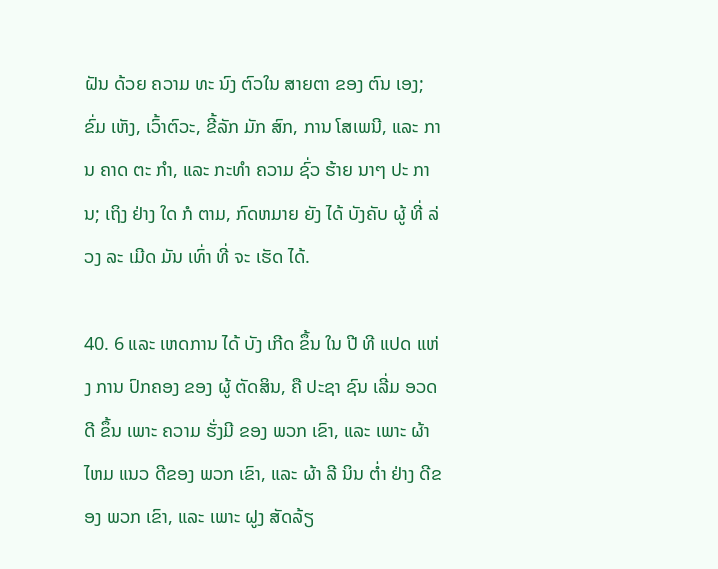ຝັນ ດ້ວຍ ຄວາມ ທະ ນົງ ຕົວໃນ ສາຍຕາ ຂອງ ຕົນ ເອງ; ຂົ່ມ ເຫັງ, ເວົ້າຕົວະ, ຂີ້ລັກ ມັກ ສົກ, ການ ໂສເພນີ, ແລະ ການ ຄາດ ຕະ ກໍາ, ແລະ ກະທໍາ ຄວາມ ຊົ່ວ ຮ້າຍ ນາໆ ປະ ການ; ເຖິງ ຢ່າງ ໃດ ກໍ ຕາມ, ກົດຫມາຍ ຍັງ ໄດ້ ບັງຄັບ ຜູ້ ທີ່ ລ່ວງ ລະ ເມີດ ມັນ ເທົ່າ ທີ່ ຈະ ເຮັດ ໄດ້.

40. 6 ແລະ ເຫດການ ໄດ້ ບັງ ເກີດ ຂຶ້ນ ໃນ ປີ ທີ ແປດ ແຫ່ງ ການ ປົກຄອງ ຂອງ ຜູ້ ຕັດສິນ, ຄື ປະຊາ ຊົນ ເລີ່ມ ອວດ ດີ ຂຶ້ນ ເພາະ ຄວາມ ຮັ່ງມີ ຂອງ ພວກ ເຂົາ, ແລະ ເພາະ ຜ້າ ໄຫມ ແນວ ດີຂອງ ພວກ ເຂົາ, ແລະ ຜ້າ ລີ ນິນ ຕ່ຳ ຢ່າງ ດີຂອງ ພວກ ເຂົາ, ແລະ ເພາະ ຝູງ ສັດລ້ຽ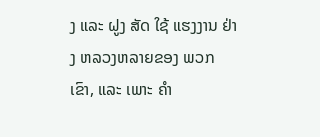ງ ແລະ ຝູງ ສັດ ໃຊ້ ແຮງງານ ຢ່າງ ຫລວງຫລາຍຂອງ ພວກ ເຂົາ, ແລະ ເພາະ ຄໍາ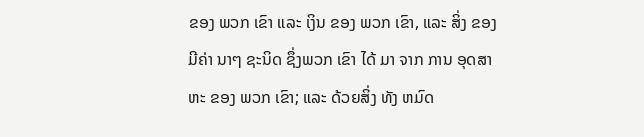ຂອງ ພວກ ເຂົາ ແລະ ເງິນ ຂອງ ພວກ ເຂົາ, ແລະ ສິ່ງ ຂອງ ມີຄ່າ ນາໆ ຊະນິດ ຊຶ່ງພວກ ເຂົາ ໄດ້ ມາ ຈາກ ການ ອຸດສາຫະ ຂອງ ພວກ ເຂົາ; ແລະ ດ້ວຍສິ່ງ ທັງ ຫມົດ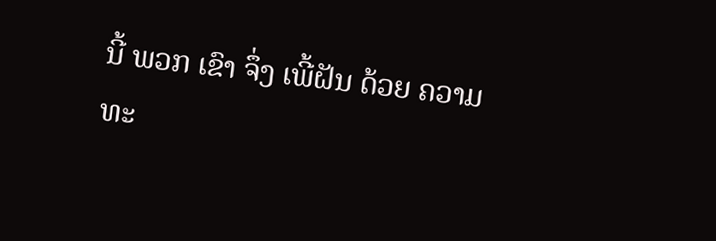ນີ້ ພວກ ເຂົາ ຈຶ່ງ ເພີ້ຝັນ ດ້ວຍ ຄວາມ ທະ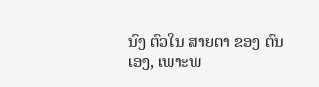ນົງ ຕົວໃນ ສາຍຕາ ຂອງ ຕົນ ເອງ, ເພາະພ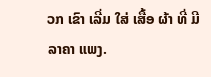ວກ ເຂົາ ເລີ່ມ ໃສ່ ເສື້ອ ຜ້າ ທີ່ ມີ ລາຄາ ແພງ.